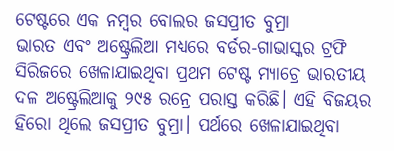ଟେଷ୍ଟରେ ଏକ ନମ୍ବର ବୋଲର ଜସପ୍ରୀତ ବୁମ୍ରା
ଭାରତ ଏବଂ ଅଷ୍ଟ୍ରେଲିଆ ମଧ୍ୟରେ ବର୍ଡର-ଗାଭାସ୍କର ଟ୍ରଫି ସିରିଜରେ ଖେଳାଯାଇଥିବା ପ୍ରଥମ ଟେଷ୍ଟ ମ୍ୟାଚ୍ରେ ଭାରତୀୟ ଦଳ ଅଷ୍ଟ୍ରେଲିଆକୁ ୨୯୫ ରନ୍ରେ ପରାସ୍ତ କରିଛି। ଏହି ବିଜୟର ହିରୋ ଥିଲେ ଜସପ୍ରୀତ ବୁମ୍ରା। ପର୍ଥରେ ଖେଳାଯାଇଥିବା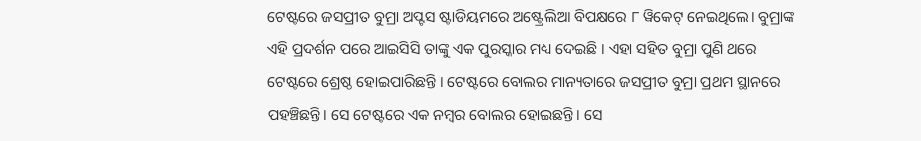ଟେଷ୍ଟରେ ଜସପ୍ରୀତ ବୁମ୍ରା ଅପ୍ଟସ ଷ୍ଟାଡିୟମରେ ଅଷ୍ଟ୍ରେଲିଆ ବିପକ୍ଷରେ ୮ ୱିକେଟ୍ ନେଇଥିଲେ। ବୁମ୍ରାଙ୍କ ଏହି ପ୍ରଦର୍ଶନ ପରେ ଆଇସିସି ତାଙ୍କୁ ଏକ ପୁରସ୍କାର ମଧ୍ୟ ଦେଇଛି । ଏହା ସହିତ ବୁମ୍ରା ପୁଣି ଥରେ ଟେଷ୍ଟରେ ଶ୍ରେଷ୍ଠ ହୋଇପାରିଛନ୍ତି । ଟେଷ୍ଟରେ ବୋଲର ମାନ୍ୟତାରେ ଜସପ୍ରୀତ ବୁମ୍ରା ପ୍ରଥମ ସ୍ଥାନରେ ପହଞ୍ଚିଛନ୍ତି। ସେ ଟେଷ୍ଟରେ ଏକ ନମ୍ବର ବୋଲର ହୋଇଛନ୍ତି। ସେ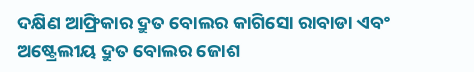ଦକ୍ଷିଣ ଆଫ୍ରିକାର ଦ୍ରୁତ ବୋଲର କାଗିସୋ ରାବାଡା ଏବଂ ଅଷ୍ଟ୍ରେଲୀୟ ଦ୍ରୁତ ବୋଲର ଜୋଶ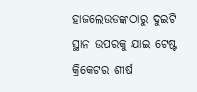ହାଜଲେଉଡଙ୍କଠାରୁ ଦୁଇଟି ସ୍ଥାନ ଉପରକୁ ଯାଇ ଟେଷ୍ଟ କ୍ରିକେଟର ଶୀର୍ଷ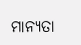ମାନ୍ୟତା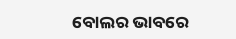ବୋଲର ଭାବରେ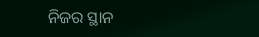ନିଜର ସ୍ଥାନ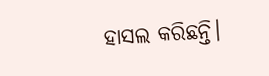ହାସଲ କରିଛନ୍ତି।